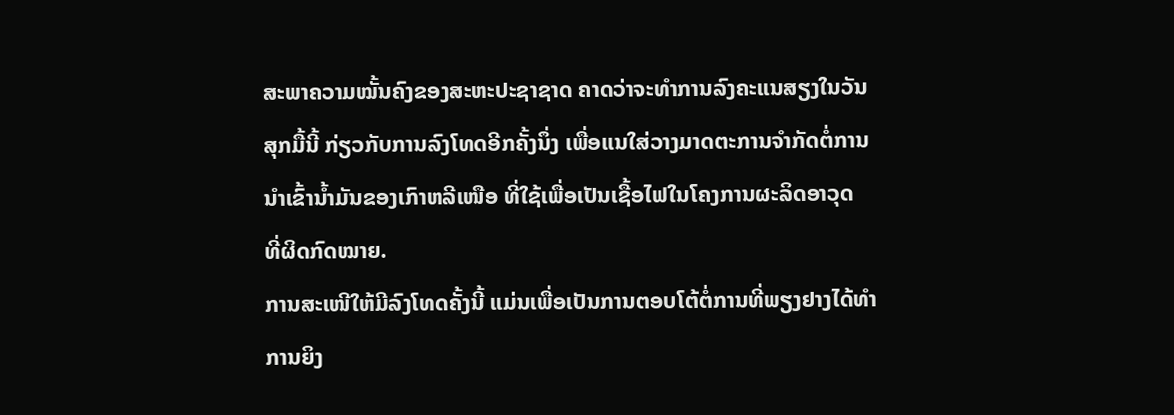ສະພາຄວາມໝັ້ນຄົງຂອງສະຫະປະຊາຊາດ ຄາດວ່າຈະທໍາການລົງຄະແນສຽງໃນວັນ
ສຸກມື້ນີ້ ກ່ຽວກັບການລົງໂທດອີກຄັ້ງນຶ່ງ ເພື່ອແນໃສ່ວາງມາດຕະການຈໍາກັດຕໍ່ການ
ນໍາເຂົ້ານໍ້າມັນຂອງເກົາຫລີເໜືອ ທີ່ໃຊ້ເພື່ອເປັນເຊື້ອໄຟໃນໂຄງການຜະລິດອາວຸດ
ທີ່ຜິດກົດໝາຍ.
ການສະເໜີໃຫ້ມີລົງໂທດຄັ້ງນີ້ ແມ່ນເພື່ອເປັນການຕອບໂຕ້ຕໍ່ການທີ່ພຽງຢາງໄດ້ທໍາ
ການຍິງ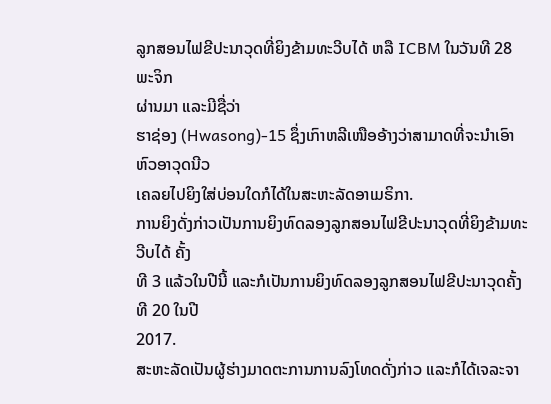ລູກສອນໄຟຂີປະນາວຸດທີ່ຍິງຂ້າມທະວີບໄດ້ ຫລື ICBM ໃນວັນທີ 28 ພະຈິກ
ຜ່ານມາ ແລະມີຊື່ວ່າ
ຮາຊ່ອງ (Hwasong)-15 ຊຶ່ງເກົາຫລີເໜືອອ້າງວ່າສາມາດທີ່ຈະນໍາເອົາຫົວອາວຸດນີວ
ເຄລຍໄປຍິງໃສ່ບ່ອນໃດກໍໄດ້ໃນສະຫະລັດອາເມຣິກາ.
ການຍິງດັ່ງກ່າວເປັນການຍິງທົດລອງລູກສອນໄຟຂີປະນາວຸດທີ່ຍິງຂ້າມທະວີບໄດ້ ຄັ້ງ
ທີ 3 ແລ້ວໃນປີນີ້ ແລະກໍເປັນການຍິງທົດລອງລູກສອນໄຟຂີປະນາວຸດຄັ້ງທີ 20 ໃນປີ
2017.
ສະຫະລັດເປັນຜູ້ຮ່າງມາດຕະການການລົງໂທດດັ່ງກ່າວ ແລະກໍໄດ້ເຈລະຈາ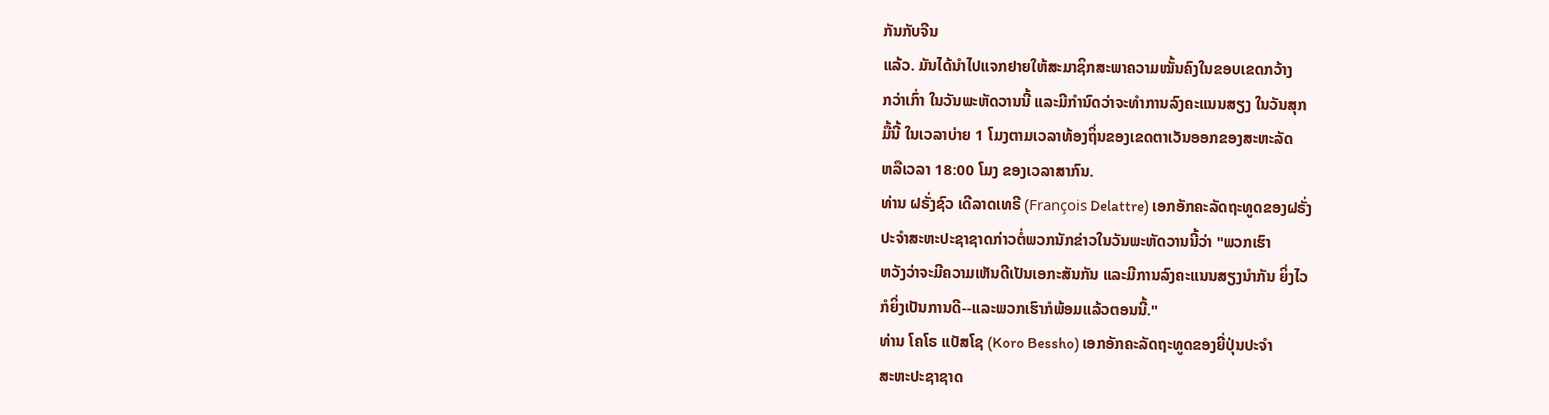ກັນກັບຈີນ
ແລ້ວ. ມັນໄດ້ນໍາໄປແຈກຢາຍໃຫ້ສະມາຊິກສະພາຄວາມໝັ້ນຄົງໃນຂອບເຂດກວ້າງ
ກວ່າເກົ່າ ໃນວັນພະຫັດວານນີ້ ແລະມີກໍານົດວ່າຈະທໍາການລົງຄະແນນສຽງ ໃນວັນສຸກ
ມື້ນີ້ ໃນເວລາບ່າຍ 1 ໂມງຕາມເວລາທ້ອງຖິ່ນຂອງເຂດຕາເວັນອອກຂອງສະຫະລັດ
ຫລືເວລາ 18:00 ໂມງ ຂອງເວລາສາກົນ.
ທ່ານ ຝຣັ່ງຊົວ ເດີລາດເທຣີ (François Delattre) ເອກອັກຄະລັດຖະທູດຂອງຝຣັ່ງ
ປະຈໍາສະຫະປະຊາຊາດກ່າວຕໍ່ພວກນັກຂ່າວໃນວັນພະຫັດວານນີ້ວ່າ "ພວກເຮົາ
ຫວັງວ່າຈະມີຄວາມເຫັນດີເປັນເອກະສັນກັນ ແລະມີການລົງຄະແນນສຽງນໍາກັນ ຍິ່ງໄວ
ກໍຍິ່ງເປັນການດີ--ແລະພວກເຮົາກໍພ້ອມແລ້ວຕອນນີ້."
ທ່ານ ໂຄໂຣ ແບັສໂຊ (Koro Bessho) ເອກອັກຄະລັດຖະທູດຂອງຍີ່ປຸ່ນປະຈໍາ
ສະຫະປະຊາຊາດ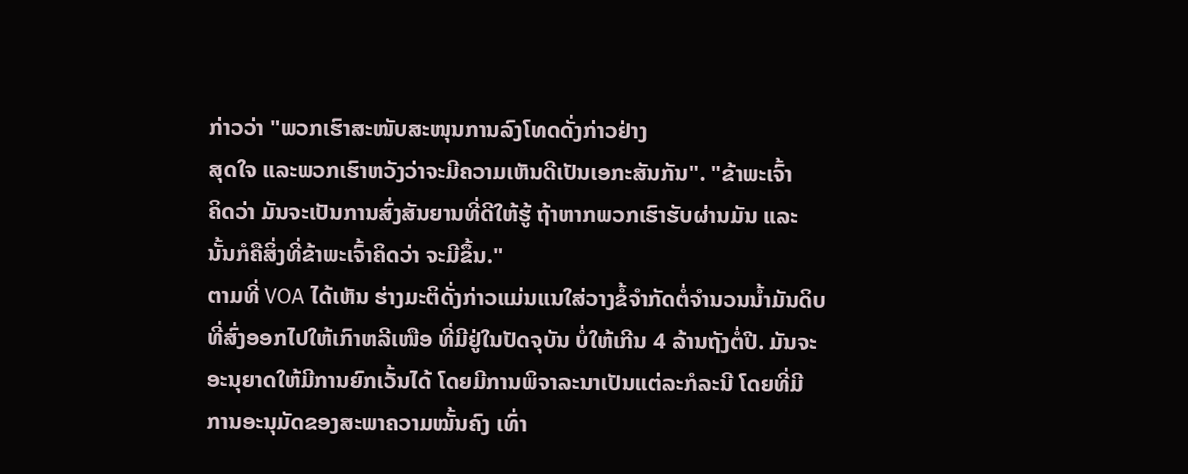ກ່າວວ່າ "ພວກເຮົາສະໜັບສະໜຸນການລົງໂທດດັ່ງກ່າວຢ່າງ
ສຸດໃຈ ແລະພວກເຮົາຫວັງວ່າຈະມີຄວາມເຫັນດີເປັນເອກະສັນກັນ". "ຂ້າພະເຈົ້າ
ຄິດວ່າ ມັນຈະເປັນການສົ່ງສັນຍານທີ່ດີໃຫ້ຮູ້ ຖ້າຫາກພວກເຮົາຮັບຜ່ານມັນ ແລະ
ນັ້ນກໍຄືສິ່ງທີ່ຂ້າພະເຈົ້າຄິດວ່າ ຈະມີຂຶ້ນ."
ຕາມທີ່ VOA ໄດ້ເຫັນ ຮ່າງມະຕິດັ່ງກ່າວແມ່ນແນໃສ່ວາງຂໍ້ຈໍາກັດຕໍ່ຈໍານວນນໍ້າມັນດິບ
ທີ່ສົ່ງອອກໄປໃຫ້ເກົາຫລີເໜືອ ທີ່ມີຢູ່ໃນປັດຈຸບັນ ບໍ່ໃຫ້ເກີນ 4 ລ້ານຖັງຕໍ່ປີ. ມັນຈະ
ອະນຸຍາດໃຫ້ມີການຍົກເວັ້ນໄດ້ ໂດຍມີການພິຈາລະນາເປັນແຕ່ລະກໍລະນີ ໂດຍທີ່ມີ
ການອະນຸມັດຂອງສະພາຄວາມໝັ້ນຄົງ ເທົ່າ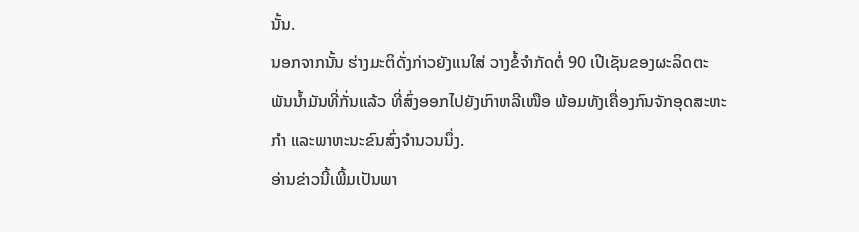ນັ້ນ.
ນອກຈາກນັ້ນ ຮ່າງມະຕິດັ່ງກ່າວຍັງແນໃສ່ ວາງຂໍ້ຈໍາກັດຕໍ່ 90 ເປີເຊັນຂອງຜະລິດຕະ
ພັນນໍ້າມັນທີ່ກັ່ນແລ້ວ ທີ່ສົ່ງອອກໄປຍັງເກົາຫລີເໜືອ ພ້ອມທັງເຄື່ອງກົນຈັກອຸດສະຫະ
ກໍາ ແລະພາຫະນະຂົນສົ່ງຈໍານວນນຶ່ງ.
ອ່ານຂ່າວນີ້ເພີ້ມເປັນພາ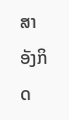ສາອັງກິດ